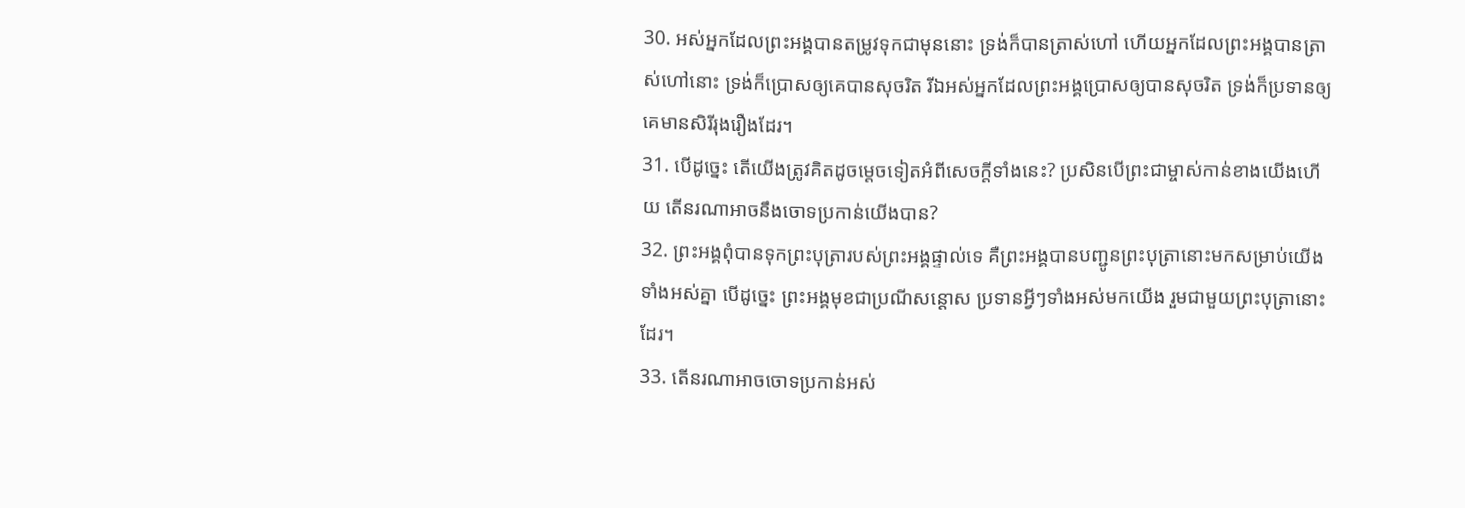30. អស់អ្នកដែលព្រះអង្គបានតម្រូវទុកជាមុននោះ ទ្រង់ក៏បានត្រាស់ហៅ ហើយអ្នកដែលព្រះអង្គបានត្រាស់ហៅនោះ ទ្រង់ក៏ប្រោសឲ្យគេបានសុចរិត រីឯអស់អ្នកដែលព្រះអង្គប្រោសឲ្យបានសុចរិត ទ្រង់ក៏ប្រទានឲ្យគេមានសិរីរុងរឿងដែរ។
31. បើដូច្នេះ តើយើងត្រូវគិតដូចម្ដេចទៀតអំពីសេចក្ដីទាំងនេះ? ប្រសិនបើព្រះជាម្ចាស់កាន់ខាងយើងហើយ តើនរណាអាចនឹងចោទប្រកាន់យើងបាន?
32. ព្រះអង្គពុំបានទុកព្រះបុត្រារបស់ព្រះអង្គផ្ទាល់ទេ គឺព្រះអង្គបានបញ្ជូនព្រះបុត្រានោះមកសម្រាប់យើងទាំងអស់គ្នា បើដូច្នេះ ព្រះអង្គមុខជាប្រណីសន្ដោស ប្រទានអ្វីៗទាំងអស់មកយើង រួមជាមួយព្រះបុត្រានោះដែរ។
33. តើនរណាអាចចោទប្រកាន់អស់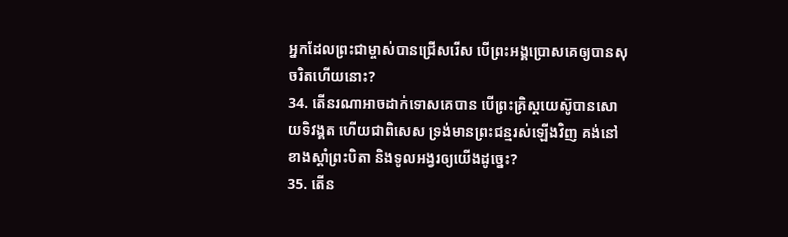អ្នកដែលព្រះជាម្ចាស់បានជ្រើសរើស បើព្រះអង្គប្រោសគេឲ្យបានសុចរិតហើយនោះ?
34. តើនរណាអាចដាក់ទោសគេបាន បើព្រះគ្រិស្ដយេស៊ូបានសោយទិវង្គត ហើយជាពិសេស ទ្រង់មានព្រះជន្មរស់ឡើងវិញ គង់នៅខាងស្ដាំព្រះបិតា និងទូលអង្វរឲ្យយើងដូច្នេះ?
35. តើន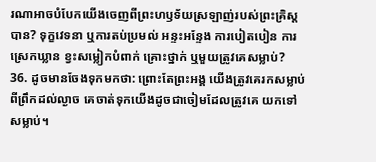រណាអាចបំបែកយើងចេញពីព្រះហឫទ័យស្រឡាញ់របស់ព្រះគ្រិស្ដបាន? ទុក្ខវេទនា ឬការតប់ប្រមល់ អន្ទះអន្ទែង ការបៀតបៀន ការស្រេកឃ្លាន ខ្វះសម្លៀកបំពាក់ គ្រោះថ្នាក់ ឬមួយត្រូវគេសម្លាប់?
36. ដូចមានចែងទុកមកថា: ព្រោះតែព្រះអង្គ យើងត្រូវគេរកសម្លាប់ពីព្រឹកដល់ល្ងាច គេចាត់ទុកយើងដូចជាចៀមដែលត្រូវគេ យកទៅសម្លាប់។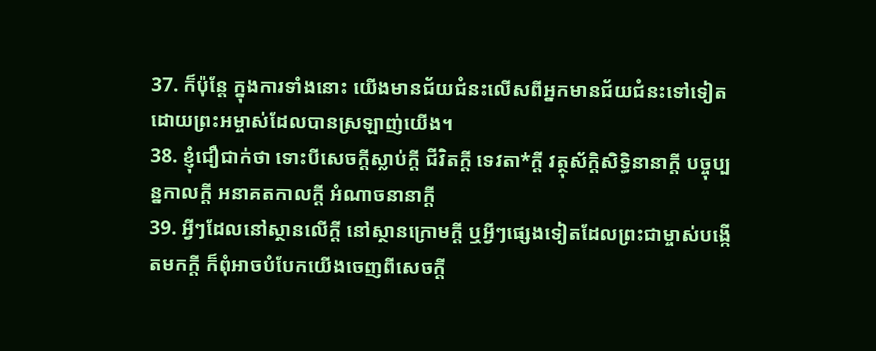37. ក៏ប៉ុន្តែ ក្នុងការទាំងនោះ យើងមានជ័យជំនះលើសពីអ្នកមានជ័យជំនះទៅទៀត ដោយព្រះអម្ចាស់ដែលបានស្រឡាញ់យើង។
38. ខ្ញុំជឿជាក់ថា ទោះបីសេចក្ដីស្លាប់ក្ដី ជីវិតក្ដី ទេវតា*ក្ដី វត្ថុស័ក្ដិសិទ្ធិនានាក្ដី បច្ចុប្បន្នកាលក្ដី អនាគតកាលក្ដី អំណាចនានាក្ដី
39. អ្វីៗដែលនៅស្ថានលើក្តី នៅស្ថានក្រោមក្តី ឬអ្វីៗផ្សេងទៀតដែលព្រះជាម្ចាស់បង្កើតមកក្តី ក៏ពុំអាចបំបែកយើងចេញពីសេចក្ដី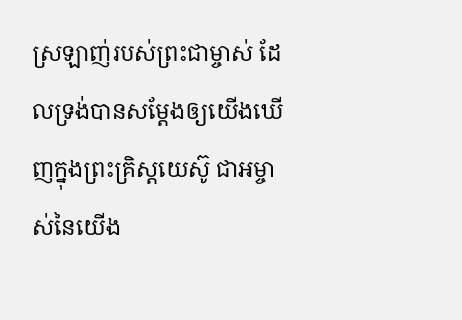ស្រឡាញ់របស់ព្រះជាម្ចាស់ ដែលទ្រង់បានសម្តែងឲ្យយើងឃើញក្នុងព្រះគ្រិស្ដយេស៊ូ ជាអម្ចាស់នៃយើង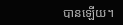បានឡើយ។